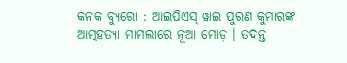କନକ ବ୍ୟୁରୋ : ଆଇପିଏସ୍ ୱାଇ ପୁରଣ କୁମାରଙ୍କ ଆତ୍ମହତ୍ୟା ମାମଲାରେ ନୂଆ ମୋଡ଼ । ତଦନ୍ତ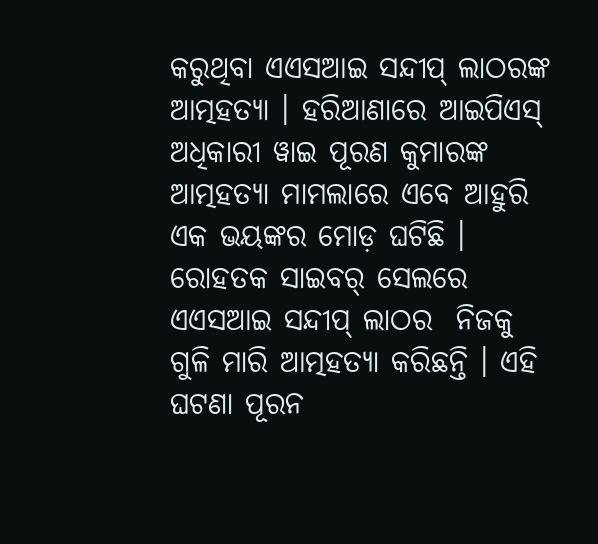କରୁଥିବା ଏଏସଆଇ ସନ୍ଦୀପ୍ ଲାଠରଙ୍କ ଆତ୍ମହତ୍ୟା । ହରିଆଣାରେ ଆଇପିଏସ୍ ଅଧିକାରୀ ୱାଇ ପୂରଣ କୁମାରଙ୍କ ଆତ୍ମହତ୍ୟା ମାମଲାରେ ଏବେ ଆହୁରି ଏକ ଭୟଙ୍କର ମୋଡ଼ ଘଟିଛି । ରୋହତକ ସାଇବର୍ ସେଲରେ ଏଏସଆଇ ସନ୍ଦୀପ୍ ଲାଠର  ନିଜକୁ ଗୁଳି ମାରି ଆତ୍ମହତ୍ୟା କରିଛନ୍ତି । ଏହି ଘଟଣା ପୂରନ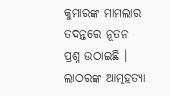କୁମାରଙ୍କ ମାମଲାର ତଦନ୍ତରେ ନୂତନ ପ୍ରଶ୍ନ ଉଠାଇଛି । ଲାଠରଙ୍କ ଆତ୍ମହତ୍ୟା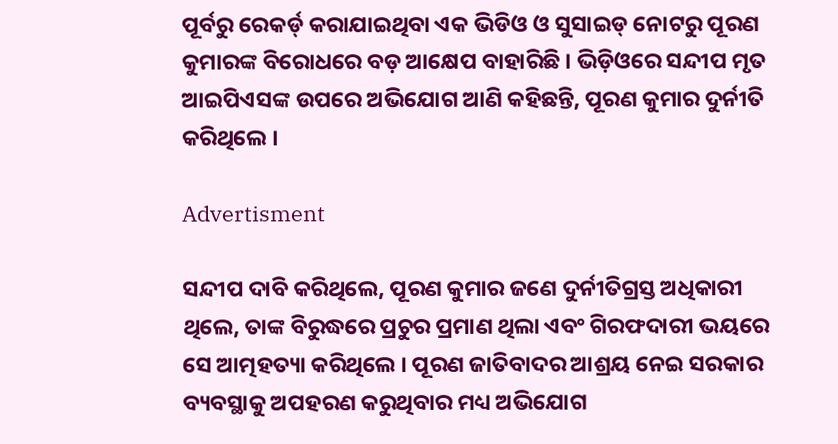ପୂର୍ବରୁ ରେକର୍ଡ୍ କରାଯାଇଥିବା ଏକ ଭିଡିଓ ଓ ସୁସାଇଡ୍ ନୋଟରୁ ପୂରଣ କୁମାରଙ୍କ ବିରୋଧରେ ବଡ଼ ଆକ୍ଷେପ ବାହାରିଛି । ଭିଡ଼ିଓରେ ସନ୍ଦୀପ ମୃତ ଆଇପିଏସଙ୍କ ଉପରେ ଅଭିଯୋଗ ଆଣି କହିଛନ୍ତି, ପୂରଣ କୁମାର ଦୁର୍ନୀତି କରିଥିଲେ ।

Advertisment

ସନ୍ଦୀପ ଦାବି କରିଥିଲେ, ପୂରଣ କୁମାର ଜଣେ ଦୁର୍ନୀତିଗ୍ରସ୍ତ ଅଧିକାରୀ ଥିଲେ, ତାଙ୍କ ବିରୁଦ୍ଧରେ ପ୍ରଚୁର ପ୍ରମାଣ ଥିଲା ଏବଂ ଗିରଫଦାରୀ ଭୟରେ ସେ ଆତ୍ମହତ୍ୟା କରିଥିଲେ । ପୂରଣ ଜାତିବାଦର ଆଶ୍ରୟ ନେଇ ସରକାର ବ୍ୟବସ୍ଥାକୁ ଅପହରଣ କରୁଥିବାର ମଧ୍ୟ ଅଭିଯୋଗ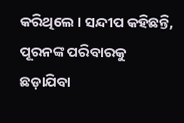କରିଥିଲେ । ସନ୍ଦୀପ କହିଛନ୍ତି, ପୂରନଙ୍କ ପରିବାରକୁ ଛଡ଼ାଯିବା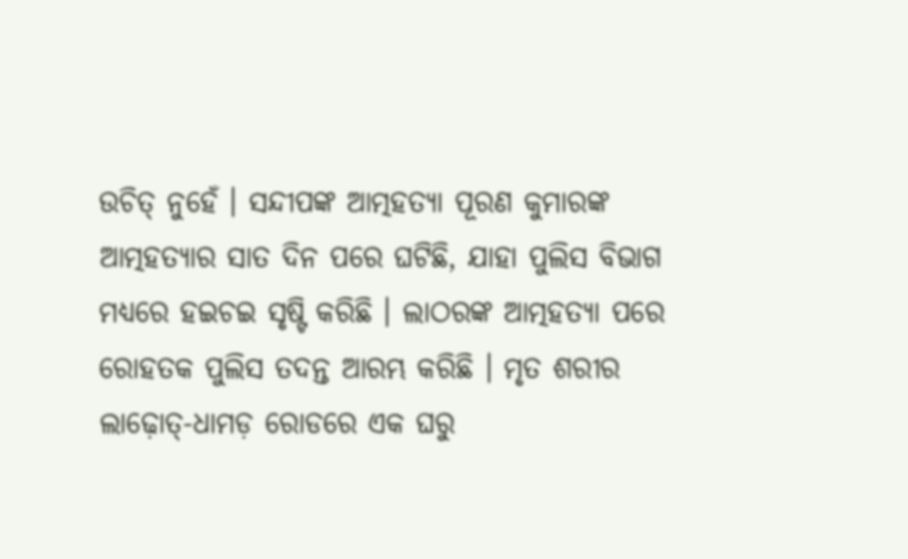ଉଚିତ୍ ନୁହେଁ । ସନ୍ଦୀପଙ୍କ ଆତ୍ମହତ୍ୟା ପୂରଣ କୁମାରଙ୍କ ଆତ୍ମହତ୍ୟାର ସାତ ଦିନ ପରେ ଘଟିଛି, ଯାହା ପୁଲିସ ବିଭାଗ  ମଧ୍ୟରେ ହଇଚଇ ସୃଷ୍ଟି କରିଛି । ଲାଠରଙ୍କ ଆତ୍ମହତ୍ୟା ପରେ ରୋହତକ ପୁଲିସ ତଦନ୍ତ ଆରମ୍ଭ କରିଛି । ମୃତ ଶରୀର ଲାଢ଼ୋତ୍-ଧାମଡ଼ ରୋଡରେ ଏକ ଘରୁ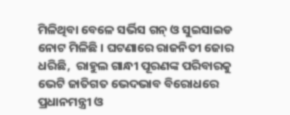ମିଳିଥିବା ବେଳେ ସର୍ଭିସ ଗନ୍‌ ଓ ସୁଇସାଇଡ ନୋଟ ମିଳିଛି । ଘଟଣାରେ ରାଜନିତୀ ଜୋର ଧରିଛି,  ରାହୁଲ ଗାନ୍ଧୀ ପୂରଣଙ୍କ ପରିବାରକୁ ଭେଟି ଜାତିଗତ ଭେଦଭାବ ବିରୋଧରେ ପ୍ରଧାନମନ୍ତ୍ରୀ ଓ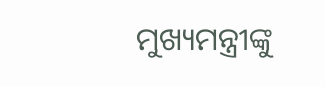ମୁଖ୍ୟମନ୍ତ୍ରୀଙ୍କୁ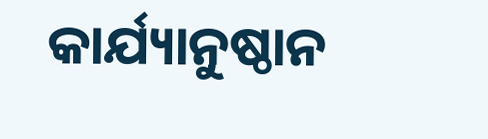କାର୍ଯ୍ୟାନୁଷ୍ଠାନ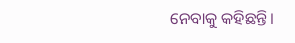ନେବାକୁ କହିଛନ୍ତି।